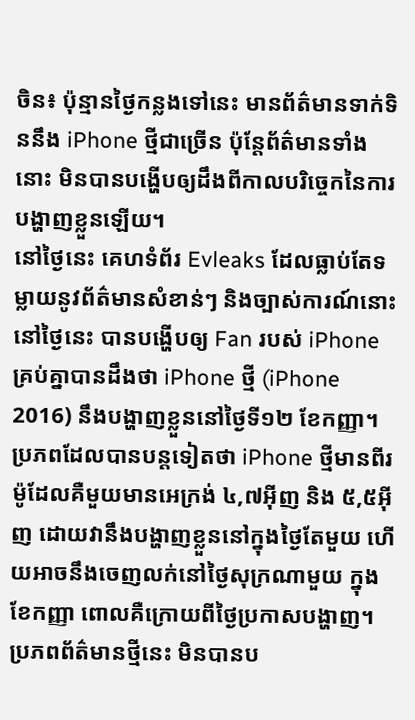ចិន៖ ប៉ុន្មានថ្ងៃកន្លងទៅនេះ មានព័ត៌មានទាក់ទិននឹង iPhone ថ្មីជាច្រើន ប៉ុន្តែព័ត៌មានទាំងនោះ មិនបានបង្ហើបឲ្យដឹងពីកាលបរិច្ចេកនៃការបង្ហាញខ្លួនឡើយ។
នៅថ្ងៃនេះ គេហទំព័រ Evleaks ដែលធ្លាប់តែទម្លាយនូវព័ត៌មានសំខាន់ៗ និងច្បាស់ការណ៍នោះ នៅថ្ងៃនេះ បានបង្ហើបឲ្យ Fan របស់ iPhone គ្រប់គ្នាបានដឹងថា iPhone ថ្មី (iPhone 2016) នឹងបង្ហាញខ្លួននៅថ្ងៃទី១២ ខែកញ្ញា។
ប្រភពដែលបានបន្តទៀតថា iPhone ថ្មីមានពីរម៉ូដែលគឺមួយមានអេក្រង់ ៤,៧អ៊ីញ និង ៥,៥អ៊ីញ ដោយវានឹងបង្ហាញខ្លួននៅក្នុងថ្ងៃតែមួយ ហើយអាចនឹងចេញលក់នៅថ្ងៃសុក្រណាមួយ ក្នុងខែកញ្ញា ពោលគឺក្រោយពីថ្ងៃប្រកាសបង្ហាញ។
ប្រភពព័ត៌មានថ្មីនេះ មិនបានប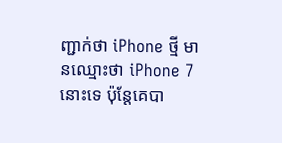ញ្ជាក់ថា iPhone ថ្មី មានឈ្មោះថា iPhone 7 នោះទេ ប៉ុន្តែគេបា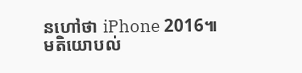នហៅថា iPhone 2016៕
មតិយោបល់